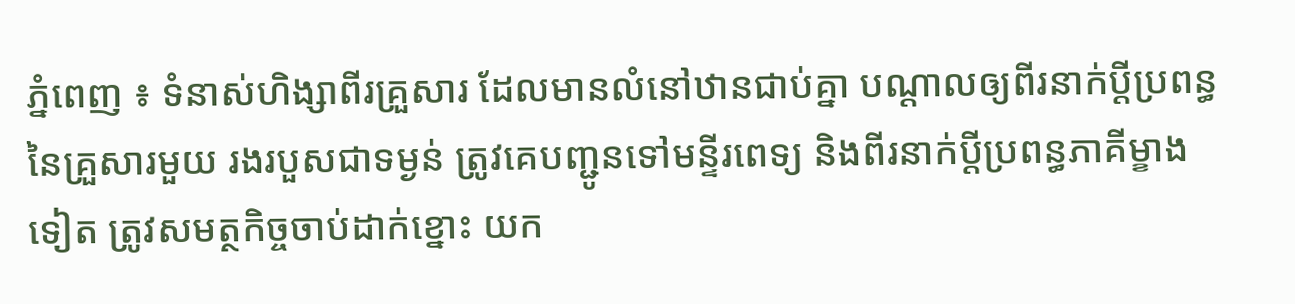ភ្នំពេញ ៖ ទំនាស់ហិង្សាពីរគ្រួសារ ដែលមានលំនៅឋានជាប់គ្នា បណ្តាលឲ្យពីរនាក់ប្តីប្រពន្ធនៃគ្រួសារមួយ រងរបួសជាទម្ងន់ ត្រូវគេបញ្ជូនទៅមន្ទីរពេទ្យ និងពីរនាក់ប្តីប្រពន្ធភាគីម្ខាងទៀត ត្រូវសមត្ថកិច្ចចាប់ដាក់ខ្នោះ យក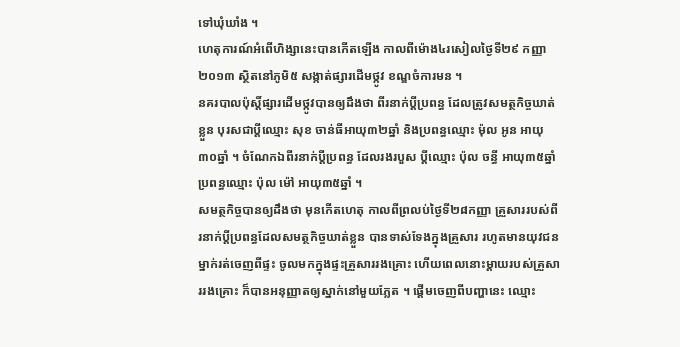ទៅឃុំឃាំង ។
ហេតុការណ៍អំពើហិង្សានេះបានកើតឡើង កាលពីម៉ោង៤រសៀលថ្ងៃទី២៩ កញ្ញា ២០១៣ ស្ថិតនៅភូមិ៥ សង្កាត់ផ្សារដើមថ្កូវ ខណ្ឌចំការមន ។
នគរបាលប៉ុស្តិ៍ផ្សារដើមថ្កូវបានឲ្យដឹងថា ពីរនាក់ប្តីប្រពន្ធ ដែលត្រូវសមត្ថកិច្ចឃាត់ខ្លួន បុរសជាប្តីឈ្មោះ សុខ ចាន់ធីអាយុ៣២ឆ្នាំ និងប្រពន្ធឈ្មោះ ម៉ុល អូន អាយុ៣០ឆ្នាំ ។ ចំណែកឯពីរនាក់ប្តីប្រពន្ធ ដែលរងរបួស ប្តីឈ្មោះ ប៉ុល ចន្ធី អាយុ៣៥ឆ្នាំ ប្រពន្ធឈ្មោះ ប៉ុល ម៉ៅ អាយុ៣៥ឆ្នាំ ។
សមត្ថកិច្ចបានឲ្យដឹងថា មុនកើតហេតុ កាលពីព្រលប់ថ្ងៃទី២៨កញ្ញា គ្រួសាររបស់ពីរនាក់ប្តីប្រពន្ធដែលសមត្ថកិច្ចឃាត់ខ្លួន បានទាស់ទែងក្នុងគ្រួសារ រហូតមានយុវជនម្នាក់រត់ចេញពីផ្ទះ ចូលមកក្នុងផ្ទះគ្រួសាររងគ្រោះ ហើយពេលនោះម្តាយរបស់គ្រួសាររងគ្រោះ ក៏បានអនុញ្ញាតឲ្យស្នាក់នៅមួយភ្លែត ។ ផ្តើមចេញពីបញ្ហានេះ ឈ្មោះ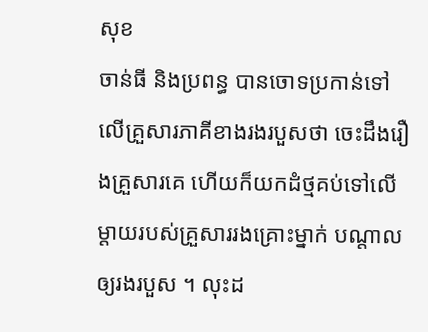សុខ
ចាន់ធី និងប្រពន្ធ បានចោទប្រកាន់ទៅលើគ្រួសារភាគីខាងរងរបួសថា ចេះដឹងរឿងគ្រួសារគេ ហើយក៏យកដំថ្មគប់ទៅលើម្តាយរបស់គ្រួសាររងគ្រោះម្នាក់ បណ្តាលឲ្យរងរបួស ។ លុះដ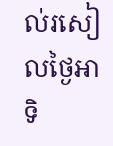ល់រសៀលថ្ងៃអាទិ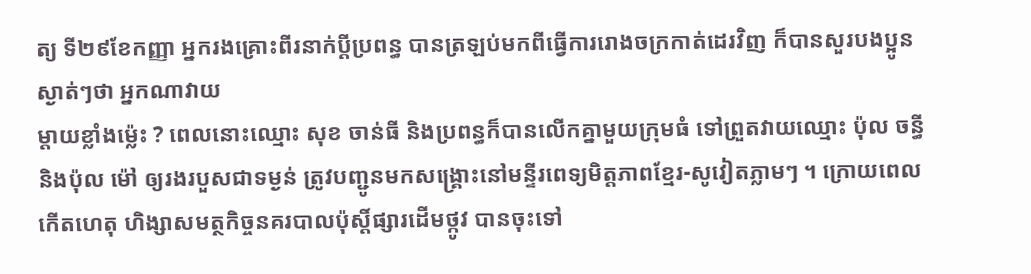ត្យ ទី២៩ខែកញ្ញា អ្នករងគ្រោះពីរនាក់ប្តីប្រពន្ធ បានត្រឡប់មកពីធ្វើការរោងចក្រកាត់ដេរវិញ ក៏បានសួរបងប្អូនស្ងាត់ៗថា អ្នកណាវាយ
ម្តាយខ្លាំងម្ល៉េះ ? ពេលនោះឈ្មោះ សុខ ចាន់ធី និងប្រពន្ធក៏បានលើកគ្នាមួយក្រុមធំ ទៅព្រួតវាយឈ្មោះ ប៉ុល ចន្ធី និងប៉ុល ម៉ៅ ឲ្យរងរបួសជាទម្ងន់ ត្រូវបញ្ជូនមកសង្គ្រោះនៅមន្ទីរពេទ្យមិត្តភាពខ្មែរ-សូវៀតភ្លាមៗ ។ ក្រោយពេលកើតហេតុ ហិង្សាសមត្ថកិច្ចនគរបាលប៉ុស្តិ៍ផ្សារដើមថ្កូវ បានចុះទៅ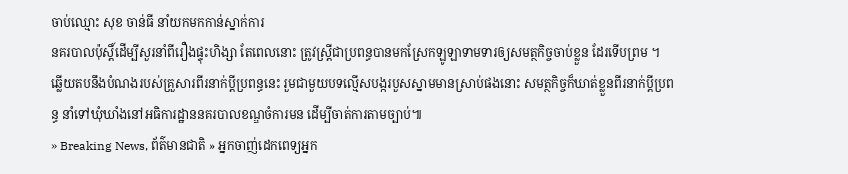ចាប់ឈ្មោះ សុខ ចាន់ធី នាំយកមកកាន់ស្នាក់ការ
នគរបាលប៉ុស្តិ៍ដើម្បីសួរនាំពីរឿងផ្ទុះហិង្សា តែពេលនោះ ត្រូវស្ត្រីជាប្រពន្ធបានមកស្រែកឡូឡាទាមទារឲ្យសមត្ថកិច្ចចាប់ខ្លួន ដែរទើបព្រម ។
ឆ្លើយតបនឹងបំណងរបស់គ្រួសារពីរនាក់ប្តីប្រពន្ធនេះ រួមជាមួយបទល្មើសបង្ករបួសស្នាមមានស្រាប់ផងនោះ សមត្ថកិច្ចក៏ឃាត់ខ្លួនពីរនាក់ប្តីប្រពន្ធ នាំទៅឃុំឃាំងនៅអធិការដ្ឋាននគរបាលខណ្ឌចំការមន ដើម្បីចាត់ការតាមច្បាប់៕
» Breaking News, ព័ត៌មានជាតិ » អ្នកចាញ់ដេកពេទ្យអ្នក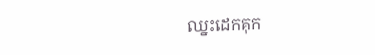ឈ្នះដេកគុក